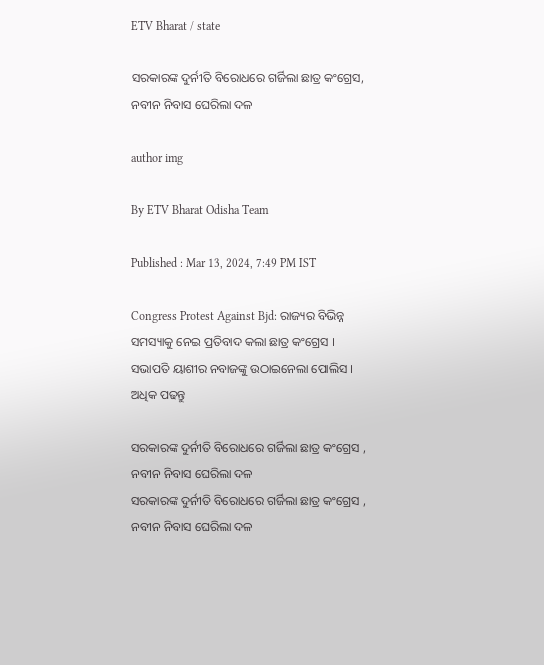ETV Bharat / state

ସରକାରଙ୍କ ଦୁର୍ନୀତି ବିରୋଧରେ ଗର୍ଜିଲା ଛାତ୍ର କଂଗ୍ରେସ, ନବୀନ ନିବାସ ଘେରିଲା ଦଳ

author img

By ETV Bharat Odisha Team

Published : Mar 13, 2024, 7:49 PM IST

Congress Protest Against Bjd: ରାଜ୍ୟର ବିଭିନ୍ନ ସମସ୍ୟାକୁ ନେଇ ପ୍ରତିବାଦ କଲା ଛାତ୍ର କଂଗ୍ରେସ । ସଭାପତି ୟାଶୀର ନବାଜଙ୍କୁ ଉଠାଇନେଲା ପୋଲିସ । ଅଧିକ ପଢନ୍ତୁ

ସରକାରଙ୍କ ଦୁର୍ନୀତି ବିରୋଧରେ ଗର୍ଜିଲା ଛାତ୍ର କଂଗ୍ରେସ , ନବୀନ ନିବାସ ଘେରିଲା ଦଳ
ସରକାରଙ୍କ ଦୁର୍ନୀତି ବିରୋଧରେ ଗର୍ଜିଲା ଛାତ୍ର କଂଗ୍ରେସ , ନବୀନ ନିବାସ ଘେରିଲା ଦଳ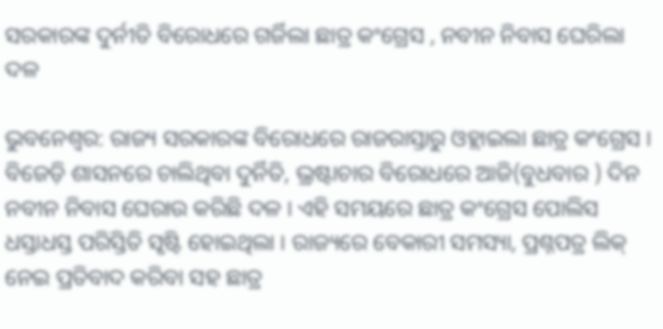ସରକାରଙ୍କ ଦୁର୍ନୀତି ବିରୋଧରେ ଗର୍ଜିଲା ଛାତ୍ର କଂଗ୍ରେସ , ନବୀନ ନିବାସ ଘେରିଲା ଦଳ

ଭୁବନେଶ୍ବର: ରାଜ୍ୟ ସରକାରଙ୍କ ବିରୋଧରେ ରାଜରାସ୍ତାରୁ ଓହ୍ଲାଇଲା ଛାତ୍ର କଂଗ୍ରେସ । ବିଜେଡ଼ି ଶାସନରେ ଚାଲିଥିବା ଦୁର୍ନିତି, ଭ୍ରଷ୍ଟାଚାର ବିରୋଧରେ ଆଜି(ବୁଧବାର ) ଦିନ ନବୀନ ନିବାସ ଘେରାଉ କରିଛି ଦଳ । ଏହି ସମୟରେ ଛାତ୍ର କଂଗ୍ରେସ ପୋଲିସ ଧସ୍ତାଧସ୍ତ ପରିସ୍ତିତି ସୃଷ୍ଟି ହୋଇଥିଲା । ରାଜ୍ୟରେ ବେକାରୀ ସମସ୍ୟା, ପ୍ରଶ୍ନପତ୍ର ଲିକ୍ ନେଇ ପ୍ରତିବାଦ କରିବା ସହ ଛାତ୍ର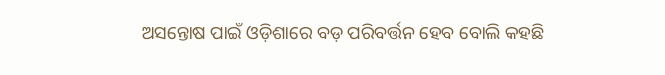ଅସନ୍ତୋଷ ପାଇଁ ଓଡ଼ିଶାରେ ବଡ଼ ପରିବର୍ତ୍ତନ ହେବ ବୋଲି କହଛି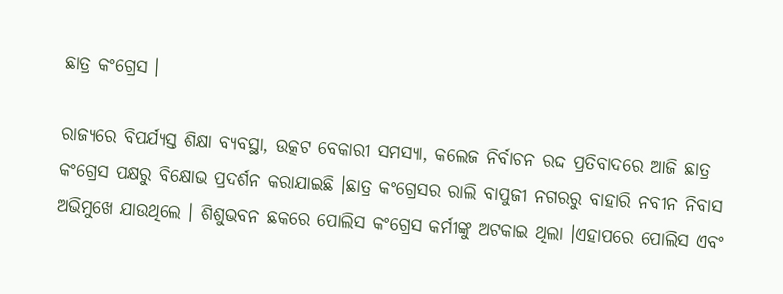ଛାତ୍ର କଂଗ୍ରେସ ।

ରାଜ୍ୟରେ ବିପର୍ଯ୍ୟସ୍ତ ଶିକ୍ଷା ବ୍ୟବସ୍ଥା, ଉତ୍କଟ ବେକାରୀ ସମସ୍ୟା, କଲେଜ ନିର୍ବାଚନ ରଦ୍ଦ ପ୍ରତିବାଦରେ ଆଜି ଛାତ୍ର କଂଗ୍ରେସ ପକ୍ଷରୁ ବିକ୍ଷୋଭ ପ୍ରଦର୍ଶନ କରାଯାଇଛି ।ଛାତ୍ର କଂଗ୍ରେସର ରାଲି ବାପୁଜୀ ନଗରରୁ ବାହାରି ନବୀନ ନିବାସ ଅଭିମୁଖେ ଯାଉଥିଲେ । ଶିଶୁଭବନ ଛକରେ ପୋଲିସ କଂଗ୍ରେସ କର୍ମୀଙ୍କୁ ଅଟକାଇ ଥିଲା ।ଏହାପରେ ପୋଲିସ ଏବଂ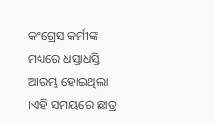କଂଗ୍ରେସ କର୍ମୀଙ୍କ ମଧ୍ୟରେ ଧସ୍ତାଧସ୍ତି ଆରମ୍ଭ ହୋଇଥିଲା ।ଏହି ସମୟରେ ଛାତ୍ର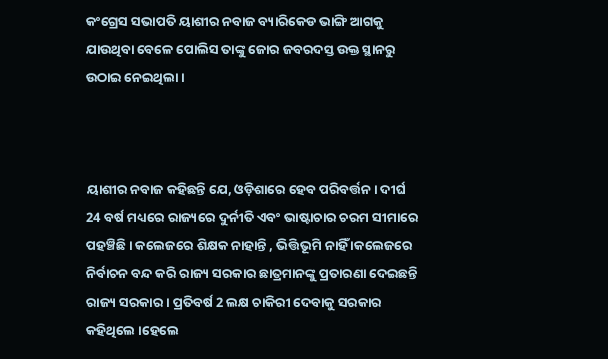କଂଗ୍ରେସ ସଭାପତି ୟାଶୀର ନବାଜ ବ୍ୟାରିକେଡ ଭାଙ୍ଗି ଆଗକୁ ଯାଉଥିବା ବେଳେ ପୋଲିସ ତାଙ୍କୁ ଜୋର ଜବରଦସ୍ତ ଉକ୍ତ ସ୍ଥାନରୁ ଉଠାଇ ନେଇଥିଲା ।



ୟାଶୀର ନବାଜ କହିଛନ୍ତି ଯେ, ଓଡ଼ିଶାରେ ହେବ ପରିବର୍ତ୍ତନ । ଦୀର୍ଘ 24 ବର୍ଷ ମଧ୍ୟରେ ରାଜ୍ୟରେ ଦୁର୍ନୀତି ଏବଂ ଭାଷ୍ଟାଚାର ଚରମ ସୀମାରେ ପହଞ୍ଚିଛି । କଲେଜରେ ଶିକ୍ଷକ ନାହାନ୍ତି , ଭିତ୍ତିଭୂମି ନାହିଁ ।କଲେଜରେ ନିର୍ବାଚନ ବନ୍ଦ କରି ରାଜ୍ୟ ସରକାର ଛାତ୍ରମାନଙ୍କୁ ପ୍ରତାରଣା ଦେଇଛନ୍ତି ରାଜ୍ୟ ସରକାର । ପ୍ରତିବର୍ଷ 2 ଲକ୍ଷ ଚାକିରୀ ଦେବାକୁ ସରକାର କହିଥିଲେ ।ହେଲେ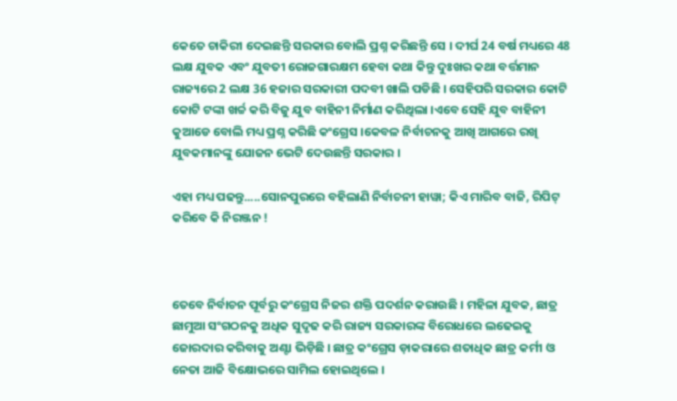କେତେ ଚାକିରୀ ଦେଇଛନ୍ତି ସରକାର ବୋଲି ପ୍ରଶ୍ନ କରିଛନ୍ତି ସେ । ଦୀର୍ଘ 24 ବର୍ଷ ମଧ୍ୟରେ 48 ଲକ୍ଷ ଯୁବକ ଏବଂ ଯୁବତୀ ରୋଜଗାରକ୍ଷମ ହେବା କଥା କିନ୍ତୁ ଦୁଃଖର କଥା ବର୍ତ୍ତମାନ ରାଜ୍ୟରେ 2 ଲକ୍ଷ 36 ହଜାର ସରକାରୀ ପଦବୀ ଖାଲି ପଡିଛି । ସେହିପରି ସରକାର କୋଟି କୋଟି ଟଙ୍କା ଖର୍ଚ୍ଚ କରି ବିଜୁ ଯୁବ ବାହିନୀ ନିର୍ମାଣ କରିଥିଲା ।ଏବେ ସେହି ଯୁବ ବାହିନୀ କୁଆଡେ ବୋଲି ମଧ୍ୟ ପ୍ରଶ୍ନ କରିଛି କଂଗ୍ରେସ ।କେବଳ ନିର୍ବାଚନକୁ ଆଖି ଆଗରେ ରଖି ଯୁବକମାନଙ୍କୁ ଯୋଜନ ଭେଟି ଦେଉଛନ୍ତି ସରକାର ।

ଏହା ମଧ୍ୟ ପଢନ୍ତୁ.....ସୋନପୁରରେ ବହିଲାଣି ନିର୍ବାଚନୀ ହାୱା; କିଏ ମାରିବ ବାଜି, ରିପିଟ୍ କରିବେ କି ନିରଞ୍ଜନ !



ତେବେ ନିର୍ବାଚନ ପୂର୍ବରୁ କଂଗ୍ରେସ ନିଜର ଶକ୍ତି ପଦର୍ଶନ କରାଉଛି । ମହିଳା ଯୁବକ, ଛାତ୍ର ଛାମୁଆ ସଂଗଠନକୁ ଅଧିକ ସୁଦୃଢ କରି ରାଜ୍ୟ ସରକାରଙ୍କ ବିରୋଧରେ ଲଢେଇକୁ ଜୋରଦାର କରିବାକୁ ଅଣ୍ଟା ଭିଡ଼ିଛି । ଛାତ୍ର କଂଗ୍ରେସ ଡ଼ାକରାରେ ଶତାଧିକ ଛାତ୍ର କର୍ମୀ ଓ ନେତା ଆଜି ବିକ୍ଷୋଭରେ ସାମିଲ ହୋଇଥିଲେ ।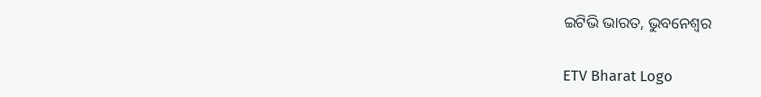ଇଟିଭି ଭାରତ, ଭୁବନେଶ୍ବର

ETV Bharat Logo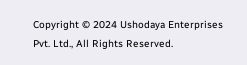Copyright © 2024 Ushodaya Enterprises Pvt. Ltd., All Rights Reserved.